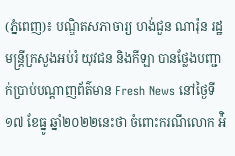(ភ្នំពេញ)៖ បណ្ឌិតសភាចារ្យ ហង់ជួន ណារ៉ុន រដ្ឋមន្ត្រីក្រសួងអប់រំ យុវជន និងកីឡា បានថ្លែងបញ្ជាក់ប្រាប់បណ្តាញព័ត៌មាន Fresh News នៅថ្ងៃទី១៧ ខែធ្នូ ឆ្នាំ២០២២នេះថា ចំពោះករណីលោក អ៉ិ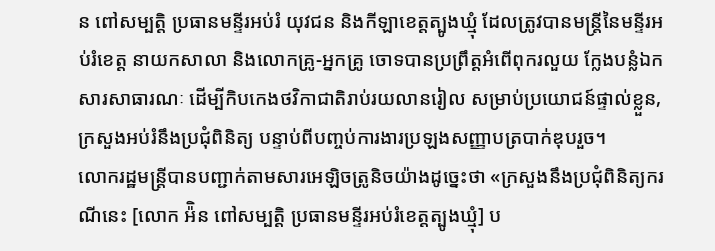ន ពៅសម្បត្តិ ប្រធានមន្ទីរអប់រំ យុវជន និងកីឡាខេត្តត្បូងឃ្មុំ ដែលត្រូវបានមន្រ្តីនៃមន្ទីរអប់រំខេត្ត នាយកសាលា និងលោកគ្រូ-អ្នកគ្រូ ចោទបានប្រព្រឹត្តអំពើពុករលួយ ក្លែងបន្លំឯកសារសាធារណៈ ដើម្បីកិបកេងថវិកាជាតិរាប់រយលានរៀល សម្រាប់ប្រយោជន៍ផ្ទាល់ខ្លួន, ក្រសួងអប់រំនឹងប្រជុំពិនិត្យ បន្ទាប់ពីបញ្ចប់ការងារប្រឡងសញ្ញាបត្របាក់ឌុបរួច។
លោករដ្ឋមន្ត្រីបានបញ្ជាក់តាមសារអេឡិចត្រូនិចយ៉ាងដូច្នេះថា «ក្រសួងនឹងប្រជុំពិនិត្យករណីនេះ [លោក អ៉ិន ពៅសម្បត្តិ ប្រធានមន្ទីរអប់រំខេត្តត្បូងឃ្មុំ] ប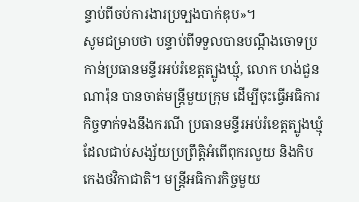ន្ទាប់ពីចប់ការងារប្រទ្បងបាក់ឌុប»។
សូមជម្រាបថា បន្ទាប់ពីទទួលបានបណ្តឹងចោទប្រកាន់ប្រធានមន្ទីរអប់រំខេត្តត្បូងឃ្មុំ, លោក ហង់ជួន ណារ៉ុន បានចាត់មន្រ្តីមួយក្រុម ដើម្បីចុះធ្វើអធិការកិច្ចទាក់ទងនឹងករណី ប្រធានមន្ទីរអប់រំខេត្តត្បូងឃ្មុំ ដែលជាប់សង្ស័យប្រព្រឹត្តិអំពើពុករលួយ និងកិបកេងថវិកាជាតិ។ មន្ត្រីអធិការកិច្ចមួយ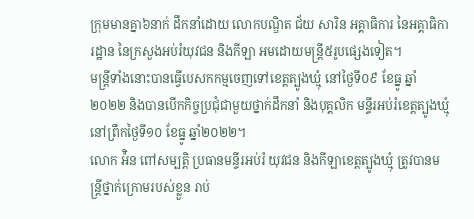ក្រុមមានគ្នា៦នាក់ ដឹកនាំដោយ លោកបណ្ឌិត ជ័យ សារិន អគ្គាធិការ នៃអគ្គាធិការដ្ឋាន នៃក្រសួងអប់រំយុវជន និងកីឡា អមដោយមន្ត្រី៥រូបផ្សេងទៀត។
មន្ត្រីទាំងនោះបានធ្វើបេសកកម្មចេញទៅខេត្តត្បូងឃ្មុំ នៅថ្ងៃទី០៩ ខែធ្នូ ឆ្នាំ២០២២ និងបានបើកកិច្ចប្រជុំជាមួយថ្នាក់ដឹកនាំ និងបុគ្គលិក មន្ទីរអប់រំខេត្តត្បូងឃ្មុំ នៅព្រឹកថ្ងៃទី១០ ខែធ្នូ ឆ្នាំ២០២២។
លោក អ៉ិន ពៅសម្បត្តិ ប្រធានមន្ទីរអប់រំ យុវជន និងកីឡាខេត្តត្បូងឃ្មុំ ត្រូវបានមន្ត្រីថ្នាក់ក្រោមរបស់ខ្លួន រាប់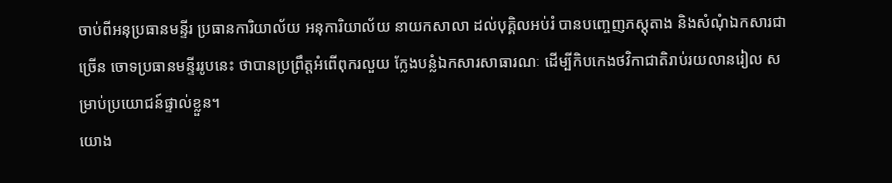ចាប់ពីអនុប្រធានមន្ទីរ ប្រធានការិយាល័យ អនុការិយាល័យ នាយកសាលា ដល់បុគ្គិលអប់រំ បានបញ្ចេញភស្តុតាង និងសំណុំឯកសារជាច្រើន ចោទប្រធានមន្ទីររូបនេះ ថាបានប្រព្រឹត្តអំពើពុករលួយ ក្លែងបន្លំឯកសារសាធារណៈ ដើម្បីកិបកេងថវិកាជាតិរាប់រយលានរៀល សម្រាប់ប្រយោជន៍ផ្ទាល់ខ្លួន។
យោង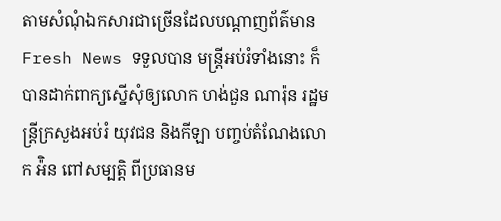តាមសំណុំឯកសារជាច្រើនដែលបណ្តាញព័ត៌មាន Fresh News ទទួលបាន មន្ត្រីអប់រំទាំងនោះ ក៏បានដាក់ពាក្យស្នើសុំឲ្យលោក ហង់ជួន ណារ៉ុន រដ្ឋមន្ត្រីក្រសួងអប់រំ យុវជន និងកីឡា បញ្ចប់តំណែងលោក អ៉ិន ពៅសម្បត្តិ ពីប្រធានម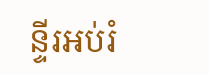ន្ទីរអប់រំ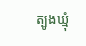ត្បូងឃ្មុំ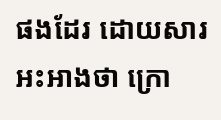ផងដែរ ដោយសារអះអាងថា ក្រោ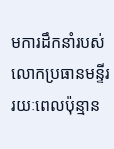មការដឹកនាំរបស់លោកប្រធានមន្ទីរ រយៈពេលប៉ុន្មាន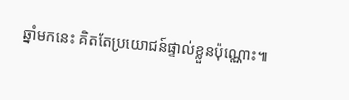ឆ្នាំមកនេះ គិតតែប្រយោជន៍ផ្ទាល់ខ្លួនប៉ុណ្ណោះ៕